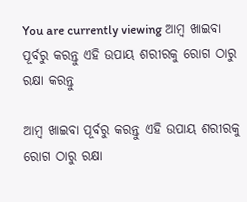You are currently viewing ଆମ୍ବ ଖାଇବା ପୂର୍ବରୁ କରନ୍ତୁ ଏହି ଉପାୟ ଶରୀରକୁ ରୋଗ ଠାରୁ ରକ୍ଷା କରନ୍ତୁ

ଆମ୍ବ ଖାଇବା ପୂର୍ବରୁ କରନ୍ତୁ ଏହି ଉପାୟ ଶରୀରକୁ ରୋଗ ଠାରୁ ରକ୍ଷା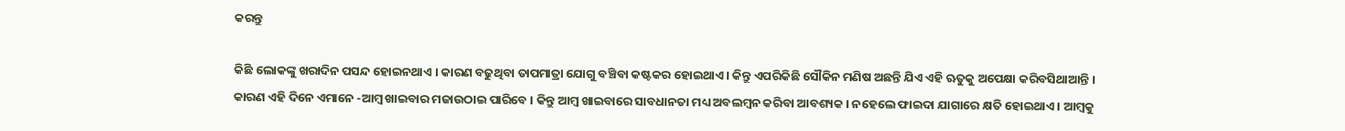କରନ୍ତୁ

କିଛି ଲୋକଙ୍କୁ ଖରାଦିନ ପସନ୍ଦ ହୋଇନଥାଏ । କାରଣ ବଢୁଥିବା ତାପମାତ୍ରା ଯୋଗୁ ବଞ୍ଚିବା କଷ୍ଟକର ହୋଇଥାଏ । କିନ୍ତୁ ଏପରିକିଛି ସୌକିନ ମଣିଷ ଅଛନ୍ତି ଯିଏ ଏହି ଋତୁକୁ ଅପେକ୍ଷା କରିବସିଥାଆନ୍ତି । କାରଣ ଏହି ଦିନେ ଏମାନେ -ଆମ୍ବ ଖାଇବାର ମଜାଉଠାଇ ପାରିବେ । କିନ୍ତୁ ଆମ୍ବ ଖାଇବାରେ ସାବଧାନତା ମଧ୍ୟ ଅବଲମ୍ବନ କରିବା ଆବଶ୍ୟକ । ନହେଲେ ଫାଇଦା ଯାଗାରେ କ୍ଷତି ହୋଇଥାଏ । ଆମ୍ବକୁ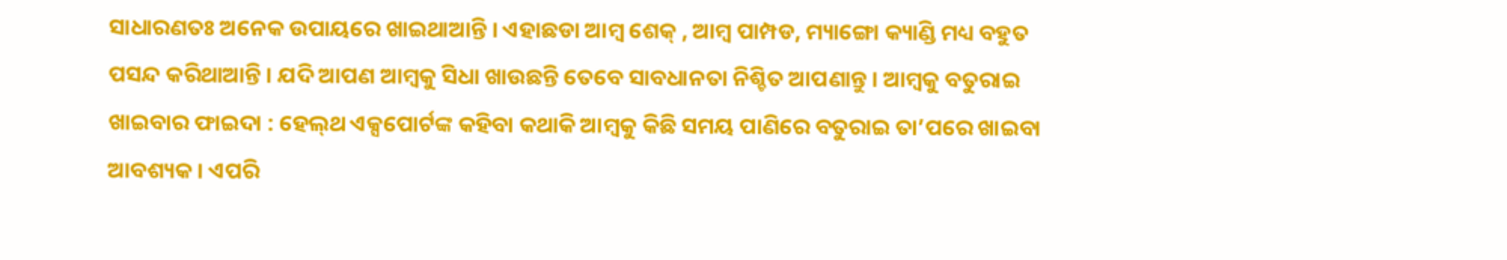ସାଧାରଣତଃ ଅନେକ ଉପାୟରେ ଖାଇଥାଆନ୍ତି । ଏହାଛଡା ଆମ୍ବ ଶେକ୍ , ଆମ୍ବ ପାମ୍ପଡ, ମ୍ୟାଙ୍ଗୋ କ୍ୟାଣ୍ଡି ମଧ୍ୟ ବହୁତ ପସନ୍ଦ କରିଥାଆନ୍ତି । ଯଦି ଆପଣ ଆମ୍ବକୁ ସିଧା ଖାଉଛନ୍ତି ତେବେ ସାବଧାନତା ନିଶ୍ଚିତ ଆପଣାନ୍ତୁ । ଆମ୍ବକୁ ବତୁରାଇ ଖାଇବାର ଫାଇଦା : ହେଲ୍‌ଥ ଏକ୍ସପୋର୍ଟଙ୍କ କହିବା କଥାକି ଆମ୍ବକୁ କିଛି ସମୟ ପାଣିରେ ବତୁରାଇ ତା’ପରେ ଖାଇବା ଆବଶ୍ୟକ । ଏପରି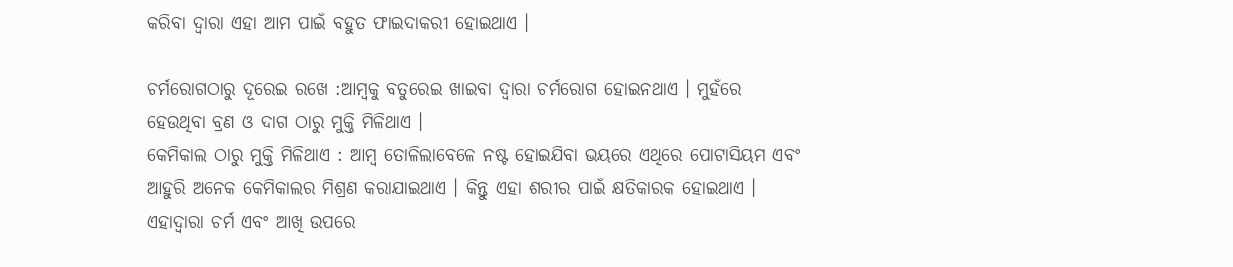କରିବା ଦ୍ୱାରା ଏହା ଆମ ପାଇଁ ବହୁତ ଫାଇଦାକରୀ ହୋଇଥାଏ ।

ଚର୍ମରୋଗଠାରୁ ଦୂରେଇ ରଖେ :ଆମ୍ବକୁ ବତୁରେଇ ଖାଇବା ଦ୍ୱାରା ଚର୍ମରୋଗ ହୋଇନଥାଏ । ମୁହଁରେ ହେଉଥିବା ବ୍ରଣ ଓ ଦାଗ ଠାରୁ ମୁକ୍ତି ମିଳିଥାଏ ।
କେମିକାଲ ଠାରୁ ମୁକ୍ତି ମିଳିଥାଏ : ଆମ୍ବ ତୋଳିଲାବେଳେ ନଷ୍ଟ ହୋଇଯିବା ଭୟରେ ଏଥିରେ ପୋଟାସିୟମ ଏବଂ ଆହୁରି ଅନେକ କେମିକାଲର ମିଶ୍ରଣ କରାଯାଇଥାଏ । କିନ୍ତୁ ଏହା ଶରୀର ପାଇଁ କ୍ଷତିକାରକ ହୋଇଥାଏ । ଏହାଦ୍ୱାରା ଚର୍ମ ଏବଂ ଆଖି ଉପରେ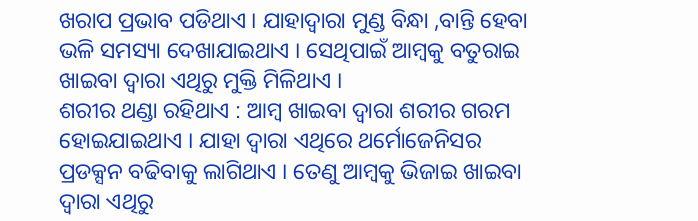ଖରାପ ପ୍ରଭାବ ପଡିଥାଏ । ଯାହାଦ୍ୱାରା ମୁଣ୍ଡ ବିନ୍ଧା ,ବାନ୍ତି ହେବା ଭଳି ସମସ୍ୟା ଦେଖାଯାଇଥାଏ । ସେଥିପାଇଁ ଆମ୍ବକୁ ବତୁରାଇ ଖାଇବା ଦ୍ୱାରା ଏଥିରୁ ମୁକ୍ତି ମିଳିଥାଏ ।
ଶରୀର ଥଣ୍ଡା ରହିଥାଏ : ଆମ୍ବ ଖାଇବା ଦ୍ୱାରା ଶରୀର ଗରମ ହୋଇଯାଇଥାଏ । ଯାହା ଦ୍ୱାରା ଏଥିରେ ଥର୍ମୋଜେନିସର ପ୍ରଡକ୍ସନ ବଢିବାକୁ ଲାଗିଥାଏ । ତେଣୁ ଆମ୍ବକୁ ଭିଜାଇ ଖାଇବା ଦ୍ୱାରା ଏଥିରୁ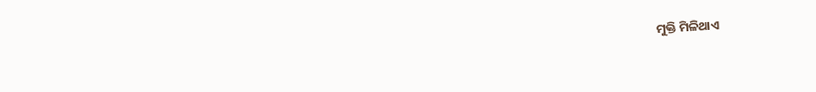ମୁକ୍ତି ମିଳିଥାଏ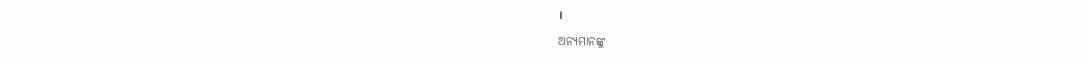।

ଅନ୍ୟମାନଙ୍କୁ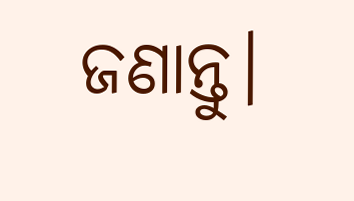ଜଣାନ୍ତୁ।